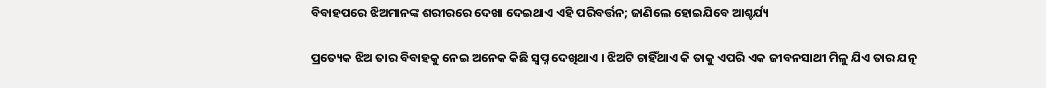ବିବାହପରେ ଝିଅମାନଙ୍କ ଶରୀରରେ ଦେଖା ଦେଇଥାଏ ଏହି ପରିବର୍ତ୍ତନ; ଜାଣିଲେ ହୋଇଯିବେ ଆଶ୍ଚର୍ଯ୍ୟ

ପ୍ରତ୍ୟେକ ଝିଅ ତାର ବିବାହକୁ ନେଇ ଅନେକ କିଛି ସ୍ୱପ୍ନ ଦେଖିଥାଏ । ଝିଅଟି ଚାହିଁଥାଏ କି ତାକୁ ଏପରି ଏକ ଜୀବନସାଥୀ ମିଳୁ ଯିଏ ତାର ଯତ୍ନ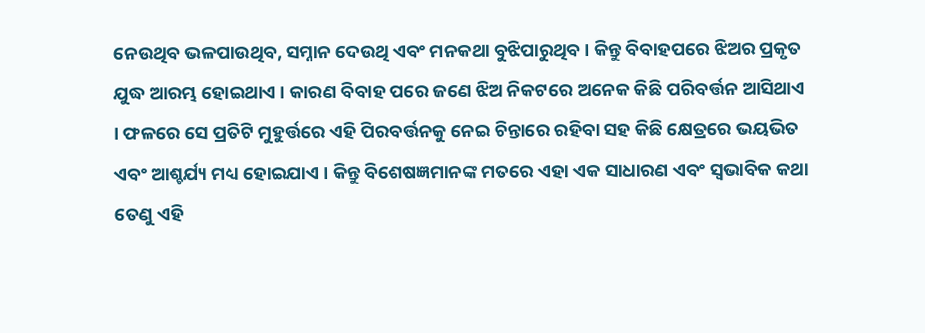ନେଉଥିବ ଭଳପାଉଥିବ, ସମ୍ନାନ ଦେଉଥି ଏବଂ ମନକଥା ବୁଝିପାରୁଥିବ । କିନ୍ତୁ ବିବାହପରେ ଝିଅର ପ୍ରକୃତ ଯୁଦ୍ଧ ଆରମ୍ଭ ହୋଇଥାଏ । କାରଣ ବିବାହ ପରେ ଜଣେ ଝିଅ ନିକଟରେ ଅନେକ କିଛି ପରିବର୍ତ୍ତନ ଆସିଥାଏ । ଫଳରେ ସେ ପ୍ରତିଟି ମୁହୁର୍ତ୍ତରେ ଏହି ପିରବର୍ତ୍ତନକୁ ନେଇ ଚିନ୍ତାରେ ରହିବା ସହ କିଛି କ୍ଷେତ୍ରରେ ଭୟଭିତ ଏବଂ ଆଶ୍ଚର୍ଯ୍ୟ ମଧ୍ୟ ହୋଇଯାଏ । କିନ୍ତୁ ବିଶେଷଜ୍ଞମାନଙ୍କ ମତରେ ଏହା ଏକ ସାଧାରଣ ଏବଂ ସ୍ୱଭାବିକ କଥା ତେଣୁ ଏହି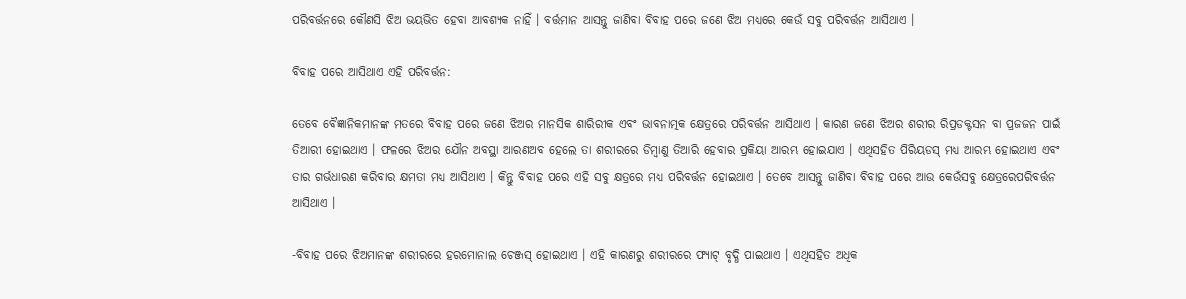ପରିବର୍ତ୍ତନରେ କୌଣସି ଝିଅ ଭୟଭିତ ହେବା ଆବଶ୍ୟକ ନାହିଁ । ବର୍ତ୍ତମାନ ଆସନ୍ତୁ ଜାଣିବା ବିବାହ ପରେ ଜଣେ ଝିଅ ମଧ୍ୟରେ କେଉଁ ସବୁ ପରିବର୍ତ୍ତନ ଆସିଥାଏ ।

ବିବାହ ପରେ ଆସିଥାଏ ଏହି ପରିବର୍ତ୍ତନ:

ତେବେ ବୈଜ୍ଞାନିକମାନଙ୍କ ମତରେ ବିବାହ ପରେ ଜଣେ ଝିଅର ମାନସିକ ଶାରିରୀକ ଏବଂ ଭାବନାତ୍ମକ କ୍ଷେତ୍ରରେ ପରିବର୍ତ୍ତନ ଆସିଥାଏ । କାରଣ ଜଣେ ଝିଅର ଶରୀର ରିପ୍ରଡକ୍ଟସନ ବା ପ୍ରଜଜନ ପାଇଁ ତିଆରୀ ହୋଇଥାଏ । ଫଳରେ ଝିଅର ଯୌନ ଅବସ୍ଥା ଆରଣଅବ ହେଲେ ତା ଶରୀରରେ ଡିମ୍ବାଣୁ ତିଆରି ହେବାର ପ୍ରକିୟା ଆରମ୍ଭ ହୋଇଯାଏ । ଏଥିସହିତ ପିରିୟଡସ୍ ମଧ୍ୟ ଆରମ୍ଭ ହୋଇଥାଏ ଏବଂ ତାର ଗର୍ଭଧାରଣ କରିବାର କ୍ଷମତା ମଧ୍ୟ ଆସିଥାଏ । କିନ୍ତୁ ବିବାହ ପରେ ଏହି ସବୁ କ୍ଷତ୍ରରେ ମଧ୍ୟ ପରିବର୍ତ୍ତନ ହୋଇଥାଏ । ତେବେ ଆସନ୍ତୁ ଜାଣିବା ବିବାହ ପରେ ଆଉ କେଉଁସବୁ କ୍ଷେତ୍ରରେପରିବର୍ତ୍ତନ ଆସିଥାଏ ।

-ବିବାହ ପରେ ଝିଅମାନଙ୍କ ଶରୀରରେ ହରମୋନାଲ ଚେଞ୍ଜସ୍ ହୋଇଥାଏ । ଏହି କାରଣରୁ ଶରୀରରେ ଫ୍ୟାଟ୍ ବୃଦ୍ଧି ପାଇଥାଏ । ଏଥିସହିତ ଅଧିକ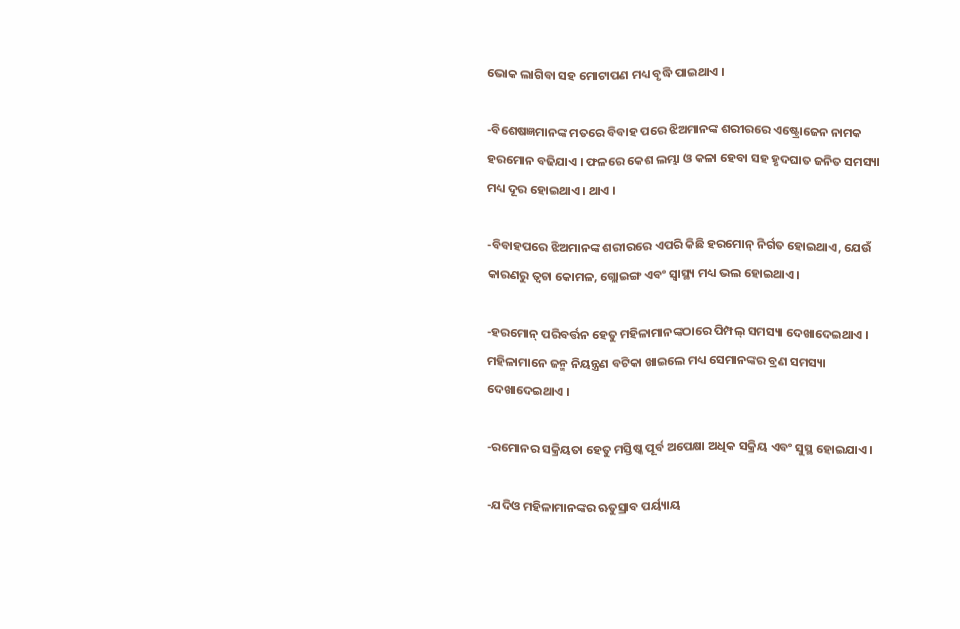ଭୋକ ଲାଗିବା ସହ ମୋଟାପଣ ମଧ୍ୟ ବୃଦ୍ଧି ପାଇଥାଏ ।

-ବିଶେଷଜ୍ଞମାନଙ୍କ ମତରେ ବିବାହ ପରେ ଝିଅମାନଙ୍କ ଶରୀରରେ ଏଷ୍ଟ୍ରୋଜେନ ନାମକ ହରମୋନ ବଢିଯାଏ । ଫଳରେ କେଶ ଲମ୍ଭା ଓ କଳା ହେବା ସହ ହୃଦଘାତ ଜନିତ ସମସ୍ୟା ମଧ୍ୟ ଦୂର ହୋଇଥାଏ । ଥାଏ ।

-ବିବାହପରେ ଝିଅମାନଙ୍କ ଶରୀରରେ ଏପରି କିଛି ହରମୋନ୍ ନିର୍ଗତ ହୋଇଥାଏ, ଯେଉଁ କାରଣରୁ ତ୍ୱଚା କୋମଳ, ଗ୍ଲୋଇଙ୍ଗ ଏବଂ ସ୍ୱାସ୍ଥ୍ୟ ମଧ୍ୟ ଭଲ ହୋଇଥାଏ ।

-ହରମୋନ୍ ପରିବର୍ତ୍ତନ ହେତୁ ମହିଳାମାନଙ୍କଠାରେ ପିମ୍ପଲ୍ ସମସ୍ୟା ଦେଖାଦେଇଥାଏ । ମହିଳାମାନେ ଜନ୍ମ ନିୟନ୍ତ୍ରଣ ବଟିକା ଖାଇଲେ ମଧ୍ୟ ସେମାନଙ୍କର ବ୍ରଣ ସମସ୍ୟା ଦେଖାଦେଇଥାଏ ।

-ରମୋନର ସକ୍ରିୟତା ହେତୁ ମସ୍ତିଷ୍କ ପୂର୍ବ ଅପେକ୍ଷା ଅଧିକ ସକ୍ରିୟ ଏବଂ ସୁସ୍ଥ ହୋଇଯାଏ ।

-ଯଦିଓ ମହିଳାମାନଙ୍କର ଋତୁସ୍ରାବ ପର୍ୟ୍ୟାୟ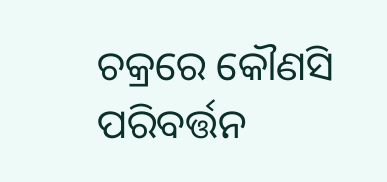ଚକ୍ରରେ କୌଣସି ପରିବର୍ତ୍ତନ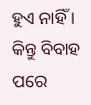ହୁଏ ନାହିଁ । କିନ୍ତୁ ବିବାହ ପରେ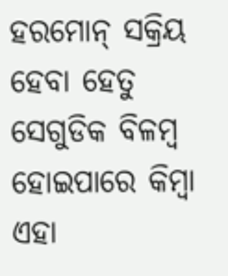ହରମୋନ୍ ସକ୍ରିୟ ହେବା ହେତୁ ସେଗୁଡିକ ବିଳମ୍ବ ହୋଇପାରେ କିମ୍ବା ଏହା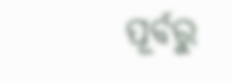ପୂର୍ବରୁ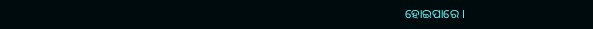ହୋଇପାରେ ।